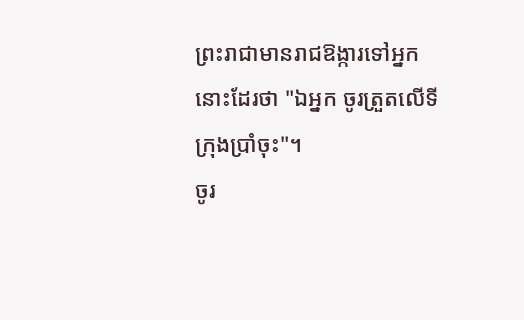ព្រះរាជាមានរាជឱង្ការទៅអ្នកនោះដែរថា "ឯអ្នក ចូរត្រួតលើទីក្រុងប្រាំចុះ"។
ចូរ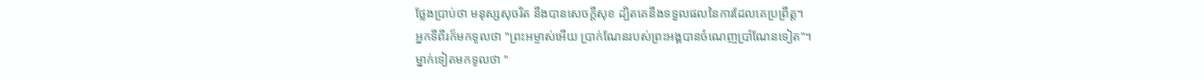ថ្លែងប្រាប់ថា មនុស្សសុចរិត នឹងបានសេចក្ដីសុខ ដ្បិតគេនឹងទទួលផលនៃការដែលគេប្រព្រឹត្ត។
អ្នកទីពីរក៏មកទូលថា "ព្រះអម្ចាស់អើយ ប្រាក់ណែនរបស់ព្រះអង្គបានចំណេញប្រាំណែនទៀត"។
ម្នាក់ទៀតមកទូលថា "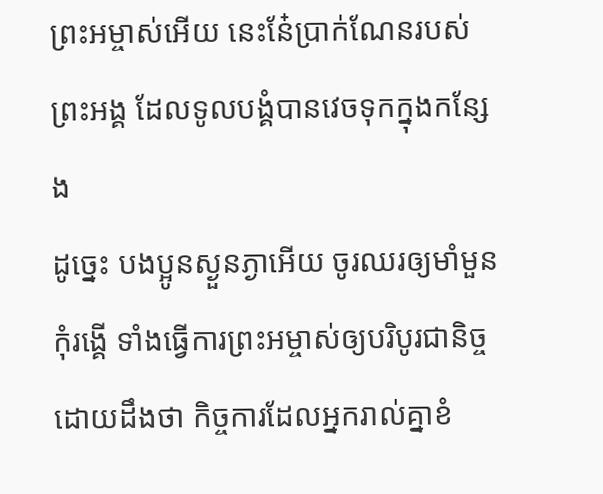ព្រះអម្ចាស់អើយ នេះនែ៎ប្រាក់ណែនរបស់ព្រះអង្គ ដែលទូលបង្គំបានវេចទុកក្នុងកន្សែង
ដូច្នេះ បងប្អូនស្ងួនភ្ងាអើយ ចូរឈរឲ្យមាំមួន កុំរង្គើ ទាំងធ្វើការព្រះអម្ចាស់ឲ្យបរិបូរជានិច្ច ដោយដឹងថា កិច្ចការដែលអ្នករាល់គ្នាខំ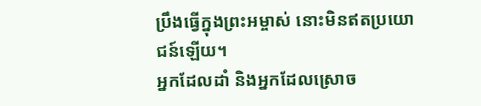ប្រឹងធ្វើក្នុងព្រះអម្ចាស់ នោះមិនឥតប្រយោជន៍ឡើយ។
អ្នកដែលដាំ និងអ្នកដែលស្រោច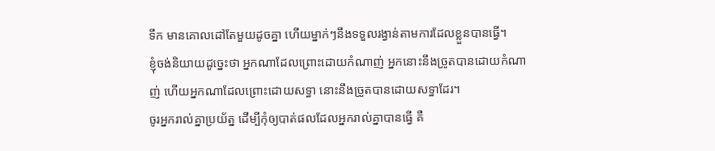ទឹក មានគោលដៅតែមួយដូចគ្នា ហើយម្នាក់ៗនឹងទទួលរង្វាន់តាមការដែលខ្លួនបានធ្វើ។
ខ្ញុំចង់និយាយដូច្នេះថា អ្នកណាដែលព្រោះដោយកំណាញ់ អ្នកនោះនឹងច្រូតបានដោយកំណាញ់ ហើយអ្នកណាដែលព្រោះដោយសទ្ធា នោះនឹងច្រូតបានដោយសទ្ធាដែរ។
ចូរអ្នករាល់គ្នាប្រយ័ត្ន ដើម្បីកុំឲ្យបាត់ផលដែលអ្នករាល់គ្នាបានធ្វើ គឺ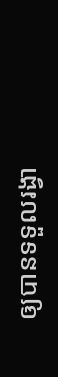ឲ្យបានទទួលរង្វា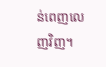ន់ពេញលេញវិញ។